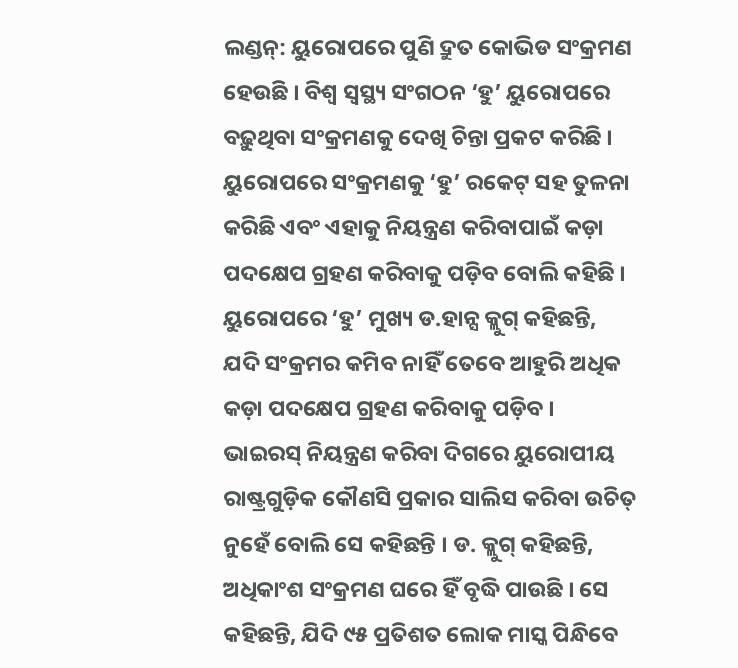ଲଣ୍ଡନ୍: ୟୁରୋପରେ ପୁଣି ଦ୍ରୁତ କୋଭିଡ ସଂକ୍ରମଣ ହେଉଛି । ବିଶ୍ୱ ସ୍ୱସ୍ଥ୍ୟ ସଂଗଠନ ‘ହୁ’ ୟୁରୋପରେ ବଢ଼ୁଥିବା ସଂକ୍ରମଣକୁ ଦେଖି ଚିନ୍ତା ପ୍ରକଟ କରିଛି । ୟୁରୋପରେ ସଂକ୍ରମଣକୁ ‘ହୁ’ ରକେଟ୍ ସହ ତୁଳନା କରିଛି ଏବଂ ଏହାକୁ ନିୟନ୍ତ୍ରଣ କରିବାପାଇଁ କଡ଼ା ପଦକ୍ଷେପ ଗ୍ରହଣ କରିବାକୁ ପଡ଼ିବ ବୋଲି କହିଛି । ୟୁରୋପରେ ‘ହୁ’ ମୁଖ୍ୟ ଡ.ହାନ୍ସ କ୍ଲୁଗ୍ କହିଛନ୍ତି, ଯଦି ସଂକ୍ରମର କମିବ ନାହିଁ ତେବେ ଆହୁରି ଅଧିକ କଡ଼ା ପଦକ୍ଷେପ ଗ୍ରହଣ କରିବାକୁ ପଡ଼ିବ । ଭାଇରସ୍ ନିୟନ୍ତ୍ରଣ କରିବା ଦିଗରେ ୟୁରୋପୀୟ ରାଷ୍ଟ୍ରଗୁଡ଼ିକ କୌଣସି ପ୍ରକାର ସାଲିସ କରିବା ଉଚିତ୍ ନୁହେଁ ବୋଲି ସେ କହିଛନ୍ତି । ଡ. କ୍ଲୁଗ୍ କହିଛନ୍ତି, ଅଧିକାଂଶ ସଂକ୍ରମଣ ଘରେ ହିଁ ବୃଦ୍ଧି ପାଉଛି । ସେ କହିଛନ୍ତି, ଯିଦି ୯୫ ପ୍ରତିଶତ ଲୋକ ମାସ୍କ ପିନ୍ଧିବେ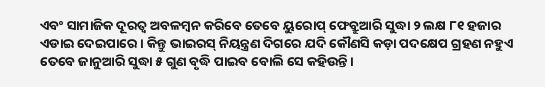ଏବଂ ସାମାଜିକ ଦୂରତ୍ୱ ଅବଳମ୍ବନ କରିବେ ତେବେ ୟୁରୋପ୍ ଫେବ୍ରୁଆରି ସୁଦ୍ଧା ୨ ଲକ୍ଷ ୮୧ ହଜାର ଏଡାଇ ଦେଇପାରେ । କିନ୍ତୁ ଭାଇରସ୍ ନିୟନ୍ତ୍ରଣ ଦିଗରେ ଯଦି କୌଣସି କଡ଼ା ପଦକ୍ଷେପ ଗ୍ରହଣ ନହୁଏ ତେବେ ଜାନୁଆରି ସୁଦ୍ଧା ୫ ଗୁଣ ବୃଦ୍ଧି ପାଇବ ବୋଲି ସେ କହିଉନ୍ତି ।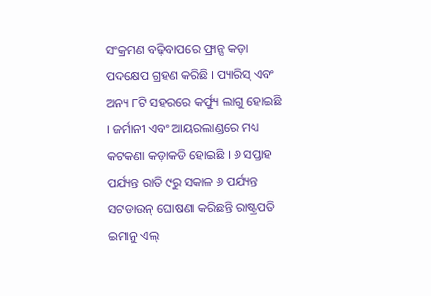ସଂକ୍ରମଣ ବଢ଼ିବାପରେ ଫ୍ରାନ୍ସ କଡ଼ା ପଦକ୍ଷେପ ଗ୍ରହଣ କରିଛି । ପ୍ୟାରିସ୍ ଏବଂ ଅନ୍ୟ ୮ଟି ସହରରେ କର୍ଫ୍ୟୁ ଲାଗୁ ହୋଇଛି । ଜର୍ମାନୀ ଏବଂ ଆୟରଲାଣ୍ଡରେ ମଧ୍ୟ କଟକଣା କଡ଼ାକଡି ହୋଇଛି । ୬ ସପ୍ତାହ ପର୍ଯ୍ୟନ୍ତ ରାତି ୯ରୁ ସକାଳ ୬ ପର୍ଯ୍ୟନ୍ତ ସଟଡାଉନ୍ ଘୋଷଣା କରିଛନ୍ତି ରାଷ୍ଟ୍ରପତି ଇମାନୁ ଏଲ୍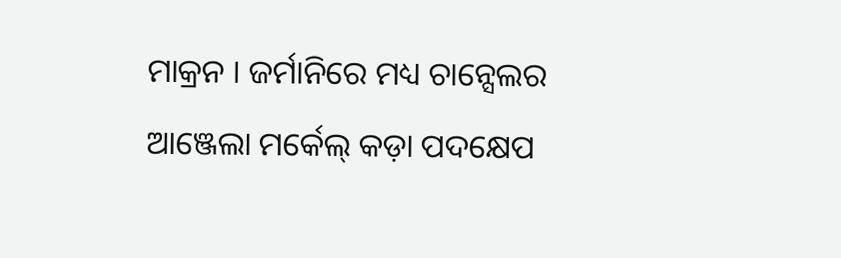ମାକ୍ରନ । ଜର୍ମାନିରେ ମଧ୍ୟ ଚାନ୍ସେଲର ଆଞ୍ଜେଲା ମର୍କେଲ୍ କଡ଼ା ପଦକ୍ଷେପ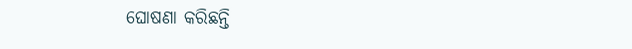ଘୋଷଣା କରିଛନ୍ତି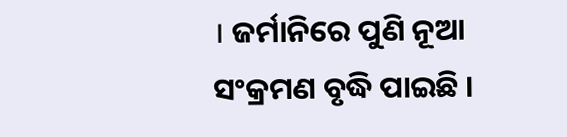। ଜର୍ମାନିରେ ପୁଣି ନୂଆ ସଂକ୍ରମଣ ବୃଦ୍ଧି ପାଇଛି ।